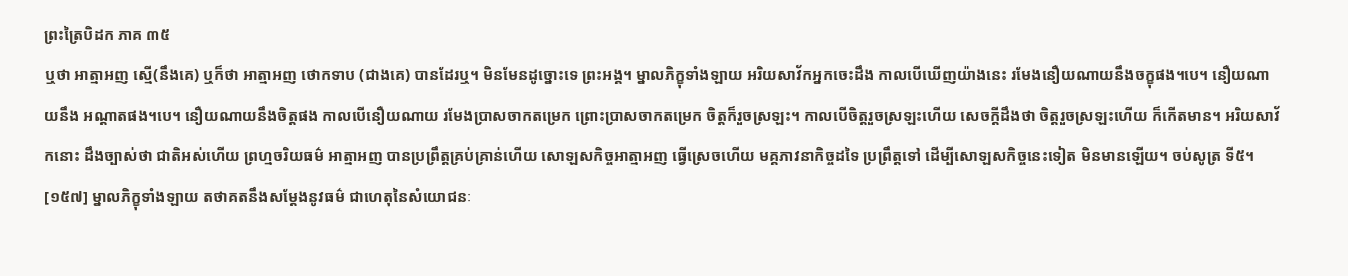ព្រះត្រៃបិដក ភាគ ៣៥
ឬថា អាត្មាអញ ស្មើ(នឹងគេ) ឬក៏ថា អាត្មាអញ ថោកទាប (ជាងគេ) បានដែរឬ។ មិនមែនដូច្នោះទេ ព្រះអង្គ។ ម្នាលភិក្ខុទាំងឡាយ អរិយសាវ័កអ្នកចេះដឹង កាលបើឃើញយ៉ាងនេះ រមែងនឿយណាយនឹងចក្ខុផង។បេ។ នឿយណាយនឹង អណ្តាតផង។បេ។ នឿយណាយនឹងចិត្តផង កាលបើនឿយណាយ រមែងប្រាសចាកតម្រេក ព្រោះប្រាសចាកតម្រេក ចិត្តក៏រួចស្រឡះ។ កាលបើចិត្តរួចស្រឡះហើយ សេចក្តីដឹងថា ចិត្តរួចស្រឡះហើយ ក៏កើតមាន។ អរិយសាវ័កនោះ ដឹងច្បាស់ថា ជាតិអស់ហើយ ព្រហ្មចរិយធម៌ អាត្មាអញ បានប្រព្រឹត្តគ្រប់គ្រាន់ហើយ សោឡសកិច្ចអាត្មាអញ ធ្វើស្រេចហើយ មគ្គភាវនាកិច្ចដទៃ ប្រព្រឹត្តទៅ ដើម្បីសោឡសកិច្ចនេះទៀត មិនមានឡើយ។ ចប់សូត្រ ទី៥។
[១៥៧] ម្នាលភិក្ខុទាំងឡាយ តថាគតនឹងសម្តែងនូវធម៌ ជាហេតុនៃសំយោជនៈ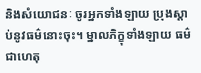និងសំយោជនៈ ចូរអ្នកទាំងឡាយ ប្រុងស្តាប់នូវធម៌នោះចុះ។ ម្នាលភិក្ខុទាំងឡាយ ធម៌ជាហេតុ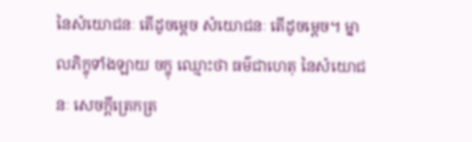នៃសំយោជនៈ តើដូចម្តេច សំយោជនៈ តើដូចម្តេច។ ម្នាលភិក្ខុទាំងឡាយ ចក្ខុ ឈ្មោះថា ធម៌ជាហេតុ នៃសំយោជនៈ សេចក្តីត្រេកត្រ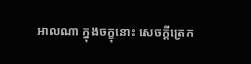អាលណា ក្នុងចក្ខុនោះ សេចក្តីត្រេក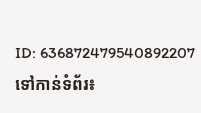ID: 636872479540892207
ទៅកាន់ទំព័រ៖